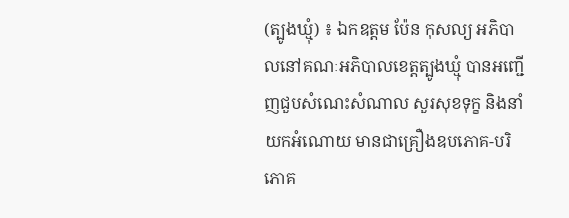(ត្បូងឃ្មុំ) ៖ ឯកឧត្តម ប៉ែន កុសល្យ អភិបាលនៅគណៈអភិបាលខេត្តត្បូងឃ្មុំ បានអញ្ជើញជួបសំណេះសំណាល សួរសុខទុក្ខ និងនាំយកអំណោយ មានជាគ្រឿងឧបភោគ-បរិភោគ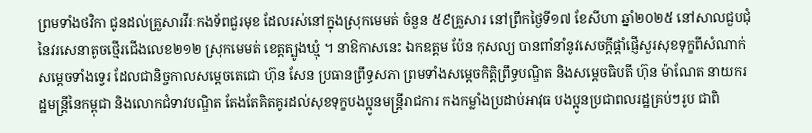ព្រមទាំងថវិកា ជូនដល់គ្រួសារវីរៈកងទ័ពជួរមុខ ដែលរស់នៅក្នុងស្រុកមេមត់ ចំនួន ៥៩គ្រួសារ នៅព្រឹកថ្ងៃទី១៧ ខែសីហា ឆ្នាំ២០២៥ នៅសាលជួបជុំ នៃវរសេនាតូចថ្មើរជើងលេខ២១២ ស្រុកមេមត់ ខេត្តត្បូងឃ្មុំ ។ នាឱកាសនេះ ឯកឧត្តម ប៉ែន កុសល្យ បានពាំនាំនូវសេចក្តីផ្តាំផ្ញើសួរសុខទុក្ខពីសំណាក់សម្តេចទាំងទ្វេរ ដែលជានិច្ចកាលសម្ដេចតេជោ ហ៊ុន សែន ប្រធានព្រឹទ្ធសភា ព្រមទាំងសម្តេចកិត្តិព្រឹទ្ធបណ្ឌិត និងសម្តេចធិបតី ហ៊ុន ម៉ាណែត នាយករដ្ឋមន្ត្រីនៃកម្ពុជា និងលោកជំទាវបណ្ឌិត តែងតែគិតគូរដល់សុខទុក្ខបងប្អូនមន្រ្តីរាជការ កងកម្លាំងប្រដាប់អាវុធ បងប្អូនប្រជាពលរដ្ឋគ្រប់ៗរូប ជាពិ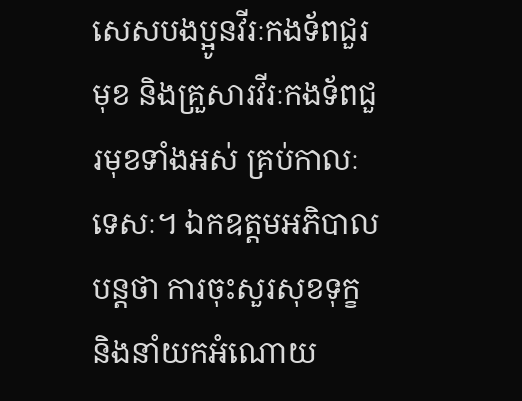សេសបងប្អូនវីរៈកងទ័ពជួរមុខ និងគ្រួសារវីរៈកងទ័ពជួរមុខទាំងអស់ គ្រប់កាលៈទេសៈ។ ឯកឧត្តមអភិបាលបន្តថា ការចុះសួរសុខទុក្ខ និងនាំយកអំណោយ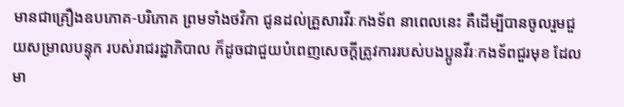មានជាគ្រឿងឧបភោគ-បរិភោគ ព្រមទាំងថវិកា ជូនដល់គ្រួសារវីរៈកងទ័ព នាពេលនេះ គឺដើម្បីបានចូលរួមជួយសម្រាលបន្ទុក របស់រាជរដ្ឋាភិបាល ក៏ដូចជាជួយបំពេញសេចក្តីត្រូវការរបស់បងប្អូនវីរៈកងទ័ពជួរមុខ ដែលមា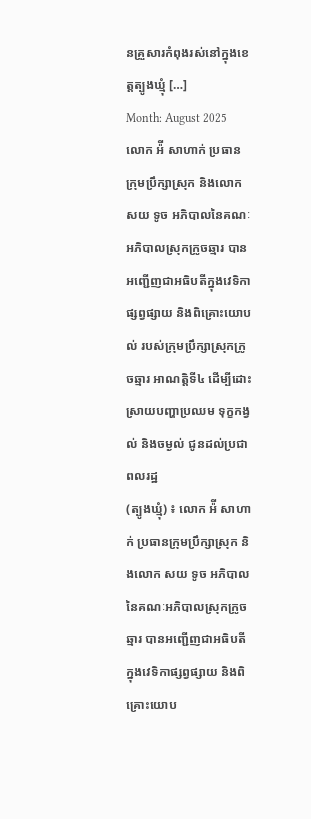នគ្រួសារកំពុងរស់នៅក្នុងខេត្តត្បូងឃ្មុំ […]
Month: August 2025
លោក អ៉ី សាហាក់ ប្រធានក្រុមប្រឹក្សាស្រុក និងលោក សយ ទូច អភិបាលនៃគណៈអភិបាលស្រុកក្រូចឆ្មារ បានអញ្ជើញជាអធិបតីក្នុងវេទិកាផ្សព្វផ្សាយ និងពិគ្រោះយោបល់ របស់ក្រុមប្រឹក្សាស្រុកក្រូចឆ្មារ អាណត្តិទី៤ ដើម្បីដោះស្រាយបញ្ហាប្រឈម ទុក្ខកង្វល់ និងចម្ងល់ ជូនដល់ប្រជាពលរដ្ឋ
(ត្បូងឃ្មុំ) ៖ លោក អ៉ី សាហាក់ ប្រធានក្រុមប្រឹក្សាស្រុក និងលោក សយ ទូច អភិបាលនៃគណៈអភិបាលស្រុកក្រូចឆ្មារ បានអញ្ជើញជាអធិបតីក្នុងវេទិកាផ្សព្វផ្សាយ និងពិគ្រោះយោប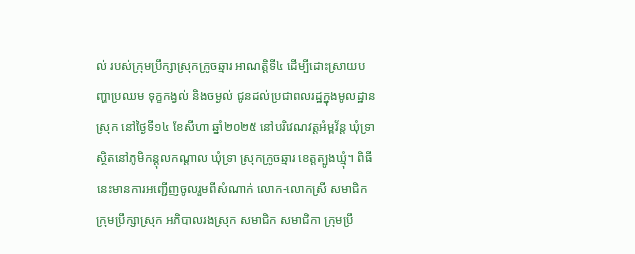ល់ របស់ក្រុមប្រឹក្សាស្រុកក្រូចឆ្មារ អាណត្តិទី៤ ដើម្បីដោះស្រាយបញ្ហាប្រឈម ទុក្ខកង្វល់ និងចម្ងល់ ជូនដល់ប្រជាពលរដ្ឋក្នុងមូលដ្ឋានស្រុក នៅថ្ងៃទី១៤ ខែសីហា ឆ្នាំ២០២៥ នៅបរិវេណវត្តអំម្ពវ័ន្ត ឃុំទ្រា ស្ថិតនៅភូមិកន្តុលកណ្តាល ឃុំទ្រា ស្រុកក្រូចឆ្មារ ខេត្តត្បូងឃ្មុំ។ ពិធីនេះមានការអញ្ជើញចូលរួមពីសំណាក់ លោក-លោកស្រី សមាជិកក្រុមប្រឹក្សាស្រុក អភិបាលរងស្រុក សមាជិក សមាជិកា ក្រុមប្រឹ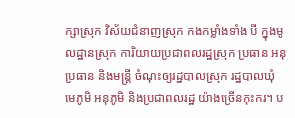ក្សាស្រុក វិស័យជំនាញស្រុក កងកម្លាំងទាំង បី ក្នុងមូលដ្ឋានស្រុក ការិយាយប្រជាពលរដ្ឋស្រុក ប្រធាន អនុប្រធាន និងមន្ត្រី ចំណុះឲ្យរដ្ឋបាលស្រុក រដ្ឋបាលឃុំ មេភូមិ អនុភូមិ និងប្រជាពលរដ្ឋ យ៉ាងច្រើនកុះករ។ ប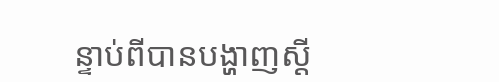ន្ទាប់ពីបានបង្ហាញស្តី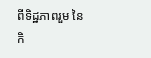ពីទិដ្ឋភាពរួម នៃកិ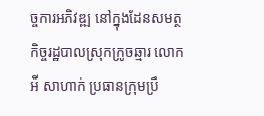ច្ចការអភិវឌ្ឍ នៅក្នុងដែនសមត្ថកិច្ចរដ្ឋបាលស្រុកក្រូចឆ្មារ លោក អ៉ី សាហាក់ ប្រធានក្រុមប្រឹ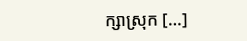ក្សាស្រុក […]